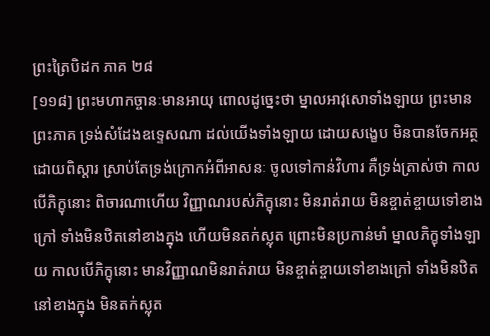ព្រះត្រៃបិដក ភាគ ២៨
[១១៨] ព្រះមហាកច្ចានៈមានអាយុ ពោលដូច្នេះថា ម្នាលអាវុសោទាំងឡាយ ព្រះមានព្រះភាគ ទ្រង់សំដែងឧទ្ទេសណា ដល់យើងទាំងឡាយ ដោយសង្ខេប មិនបានចែកអត្ថដោយពិស្តារ ស្រាប់តែទ្រង់ក្រោកអំពីអាសនៈ ចូលទៅកាន់វិហារ គឺទ្រង់ត្រាស់ថា កាលបើភិក្ខុនោះ ពិចារណាហើយ វិញ្ញាណរបស់ភិក្ខុនោះ មិនរាត់រាយ មិនខ្ចាត់ខ្ចាយទៅខាងក្រៅ ទាំងមិនឋិតនៅខាងក្នុង ហើយមិនតក់ស្លុត ព្រោះមិនប្រកាន់មាំ ម្នាលភិក្ខុទាំងឡាយ កាលបើភិក្ខុនោះ មានវិញ្ញាណមិនរាត់រាយ មិនខ្ចាត់ខ្ចាយទៅខាងក្រៅ ទាំងមិនឋិតនៅខាងក្នុង មិនតក់ស្លុត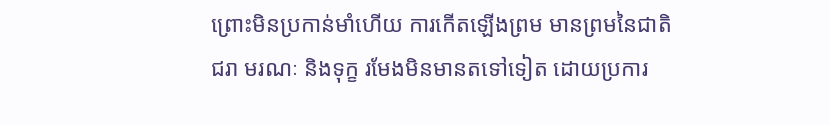ព្រោះមិនប្រកាន់មាំហើយ ការកើតឡើងព្រម មានព្រមនៃជាតិ ជរា មរណៈ និងទុក្ខ រមែងមិនមានតទៅទៀត ដោយប្រការ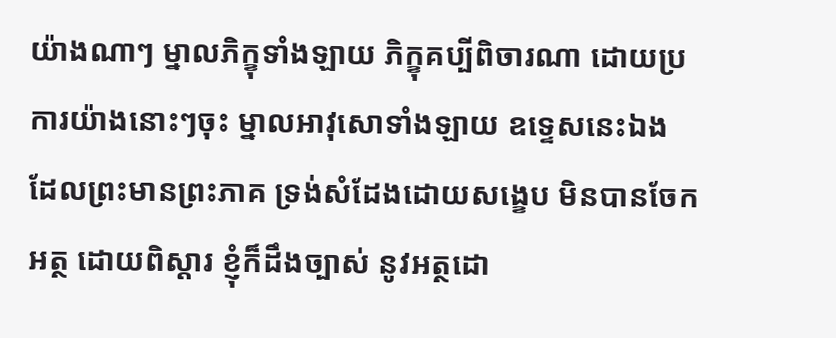យ៉ាងណាៗ ម្នាលភិក្ខុទាំងឡាយ ភិក្ខុគប្បីពិចារណា ដោយប្រការយ៉ាងនោះៗចុះ ម្នាលអាវុសោទាំងឡាយ ឧទ្ទេសនេះឯង ដែលព្រះមានព្រះភាគ ទ្រង់សំដែងដោយសង្ខេប មិនបានចែកអត្ថ ដោយពិស្តារ ខ្ញុំក៏ដឹងច្បាស់ នូវអត្ថដោ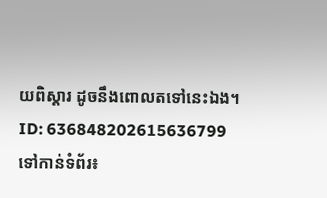យពិស្តារ ដូចនឹងពោលតទៅនេះឯង។
ID: 636848202615636799
ទៅកាន់ទំព័រ៖